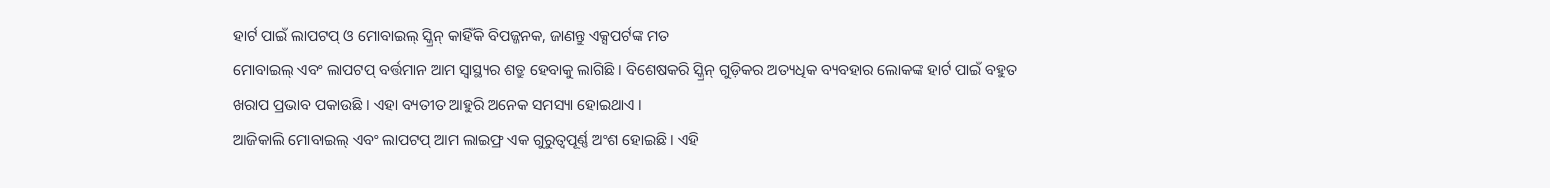ହାର୍ଟ ପାଇଁ ଲାପଟପ୍ ଓ ମୋବାଇଲ୍ ସ୍କ୍ରିନ୍ କାହିଁକି ବିପଜ୍ଜନକ, ଜାଣନ୍ତୁ ଏକ୍ସପର୍ଟଙ୍କ ମତ
ମୋବାଇଲ୍ ଏବଂ ଲାପଟପ୍ ବର୍ତ୍ତମାନ ଆମ ସ୍ୱାସ୍ଥ୍ୟର ଶତ୍ରୁ ହେବାକୁ ଲାଗିଛି । ବିଶେଷକରି ସ୍କ୍ରିନ୍ ଗୁଡ଼ିକର ଅତ୍ୟଧିକ ବ୍ୟବହାର ଲୋକଙ୍କ ହାର୍ଟ ପାଇଁ ବହୁତ ଖରାପ ପ୍ରଭାବ ପକାଉଛି । ଏହା ବ୍ୟତୀତ ଆହୁରି ଅନେକ ସମସ୍ୟା ହୋଇଥାଏ ।
ଆଜିକାଲି ମୋବାଇଲ୍ ଏବଂ ଲାପଟପ୍ ଆମ ଲାଇଫ୍ର ଏକ ଗୁରୁତ୍ୱପୂର୍ଣ୍ଣ ଅଂଶ ହୋଇଛି । ଏହି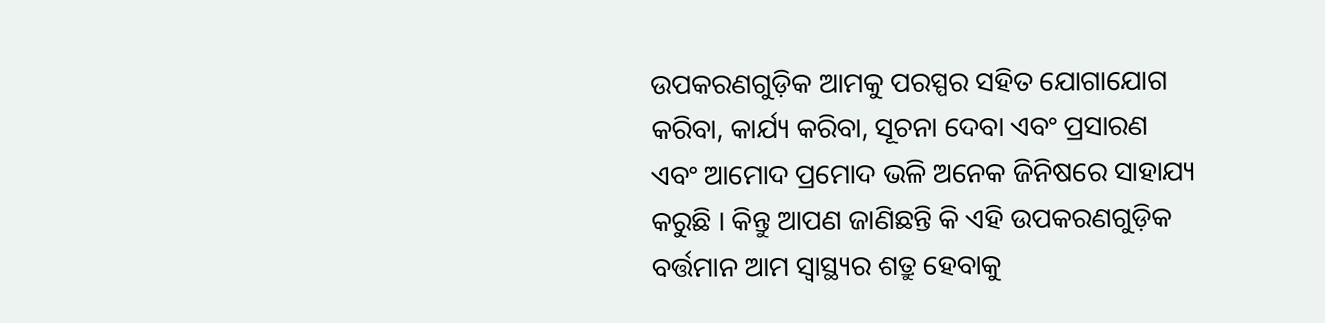ଉପକରଣଗୁଡ଼ିକ ଆମକୁ ପରସ୍ପର ସହିତ ଯୋଗାଯୋଗ କରିବା, କାର୍ଯ୍ୟ କରିବା, ସୂଚନା ଦେବା ଏବଂ ପ୍ରସାରଣ ଏବଂ ଆମୋଦ ପ୍ରମୋଦ ଭଳି ଅନେକ ଜିନିଷରେ ସାହାଯ୍ୟ କରୁଛି । କିନ୍ତୁ ଆପଣ ଜାଣିଛନ୍ତି କି ଏହି ଉପକରଣଗୁଡ଼ିକ ବର୍ତ୍ତମାନ ଆମ ସ୍ୱାସ୍ଥ୍ୟର ଶତ୍ରୁ ହେବାକୁ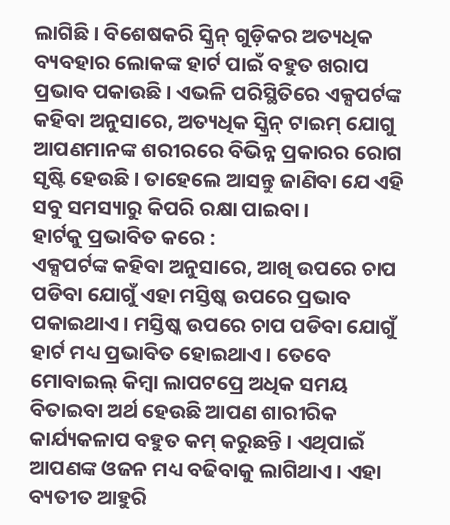ଲାଗିଛି । ବିଶେଷକରି ସ୍କ୍ରିନ୍ ଗୁଡ଼ିକର ଅତ୍ୟଧିକ ବ୍ୟବହାର ଲୋକଙ୍କ ହାର୍ଟ ପାଇଁ ବହୁତ ଖରାପ ପ୍ରଭାବ ପକାଉଛି । ଏଭଳି ପରିସ୍ଥିତିରେ ଏକ୍ସପର୍ଟଙ୍କ କହିବା ଅନୁସାରେ, ଅତ୍ୟଧିକ ସ୍କ୍ରିନ୍ ଟାଇମ୍ ଯୋଗୁ ଆପଣମାନଙ୍କ ଶରୀରରେ ବିଭିନ୍ନ ପ୍ରକାରର ରୋଗ ସୃଷ୍ଟି ହେଉଛି । ତାହେଲେ ଆସନ୍ତୁ ଜାଣିବା ଯେ ଏହି ସବୁ ସମସ୍ୟାରୁ କିପରି ରକ୍ଷା ପାଇବା ।
ହାର୍ଟକୁ ପ୍ରଭାବିତ କରେ :
ଏକ୍ସପର୍ଟଙ୍କ କହିବା ଅନୁସାରେ, ଆଖି ଉପରେ ଚାପ ପଡିବା ଯୋଗୁଁ ଏହା ମସ୍ତିଷ୍କ ଉପରେ ପ୍ରଭାବ ପକାଇଥାଏ । ମସ୍ତିଷ୍କ ଉପରେ ଚାପ ପଡିବା ଯୋଗୁଁ ହାର୍ଟ ମଧ୍ୟ ପ୍ରଭାବିତ ହୋଇଥାଏ । ତେବେ ମୋବାଇଲ୍ କିମ୍ବା ଲାପଟପ୍ରେ ଅଧିକ ସମୟ ବିତାଇବା ଅର୍ଥ ହେଉଛି ଆପଣ ଶାରୀରିକ କାର୍ଯ୍ୟକଳାପ ବହୁତ କମ୍ କରୁଛନ୍ତି । ଏଥିପାଇଁ ଆପଣଙ୍କ ଓଜନ ମଧ୍ୟ ବଢିବାକୁ ଲାଗିଥାଏ । ଏହା ବ୍ୟତୀତ ଆହୁରି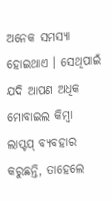ଅନେକ ସମସ୍ୟା ହୋଇଥାଏ । ସେଥିପାଇଁ ଯଦି ଆପଣ ଅଧିକ ମୋବାଇଲ କିମ୍ବା ଲାପ୍ଟପ୍ ବ୍ୟବହାର କରୁଛନ୍ତି, ତାହେଲେ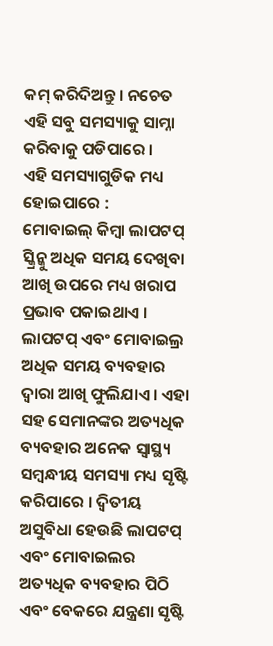କମ୍ କରିଦିଅନ୍ତୁ । ନଚେତ ଏହି ସବୁ ସମସ୍ୟାକୁ ସାମ୍ନା କରିବାକୁ ପଡିପାରେ ।
ଏହି ସମସ୍ୟାଗୁଡିକ ମଧ୍ୟ ହୋଇପାରେ :
ମୋବାଇଲ୍ କିମ୍ବା ଲାପଟପ୍ ସ୍କ୍ରିନ୍କୁ ଅଧିକ ସମୟ ଦେଖିବା ଆଖି ଉପରେ ମଧ୍ୟ ଖରାପ ପ୍ରଭାବ ପକାଇଥାଏ । ଲାପଟପ୍ ଏବଂ ମୋବାଇଲ୍ର ଅଧିକ ସମୟ ବ୍ୟବହାର ଦ୍ୱାରା ଆଖି ଫୁଲିଯାଏ । ଏହା ସହ ସେମାନଙ୍କର ଅତ୍ୟଧିକ ବ୍ୟବହାର ଅନେକ ସ୍ୱାସ୍ଥ୍ୟ ସମ୍ବନ୍ଧୀୟ ସମସ୍ୟା ମଧ୍ୟ ସୃଷ୍ଟି କରିପାରେ । ଦ୍ୱିତୀୟ ଅସୁବିଧା ହେଉଛି ଲାପଟପ୍ ଏବଂ ମୋବାଇଲର ଅତ୍ୟଧିକ ବ୍ୟବହାର ପିଠି ଏବଂ ବେକରେ ଯନ୍ତ୍ରଣା ସୃଷ୍ଟି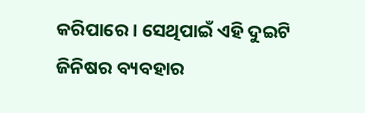କରିପାରେ । ସେଥିପାଇଁ ଏହି ଦୁଇଟି ଜିନିଷର ବ୍ୟବହାର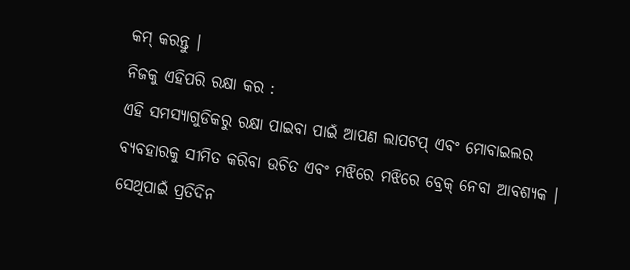କମ୍ କରନ୍ତୁ ।
ନିଜକୁ ଏହିପରି ରକ୍ଷା କର :
ଏହି ସମସ୍ୟାଗୁଡିକରୁ ରକ୍ଷା ପାଇବା ପାଇଁ ଆପଣ ଲାପଟପ୍ ଏବଂ ମୋବାଇଲର ବ୍ୟବହାରକୁ ସୀମିତ କରିବା ଉଚିତ ଏବଂ ମଝିରେ ମଝିରେ ବ୍ରେକ୍ ନେବା ଆବଶ୍ୟକ । ସେଥିପାଇଁ ପ୍ରତିଦିନ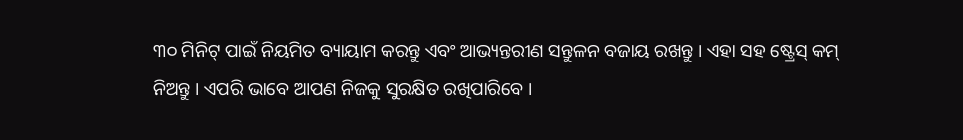୩୦ ମିନିଟ୍ ପାଇଁ ନିୟମିତ ବ୍ୟାୟାମ କରନ୍ତୁ ଏବଂ ଆଭ୍ୟନ୍ତରୀଣ ସନ୍ତୁଳନ ବଜାୟ ରଖନ୍ତୁ । ଏହା ସହ ଷ୍ଟ୍ରେସ୍ କମ୍ ନିଅନ୍ତୁ । ଏପରି ଭାବେ ଆପଣ ନିଜକୁ ସୁରକ୍ଷିତ ରଖିପାରିବେ ।